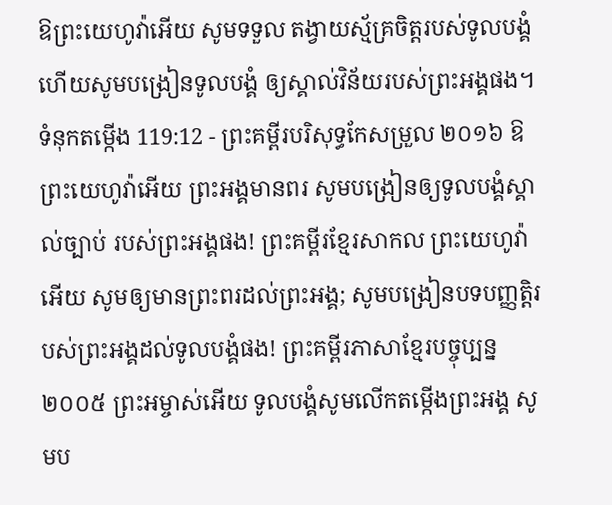ឱព្រះយេហូវ៉ាអើយ សូមទទួល តង្វាយស្ម័គ្រចិត្តរបស់ទូលបង្គំ ហើយសូមបង្រៀនទូលបង្គំ ឲ្យស្គាល់វិន័យរបស់ព្រះអង្គផង។
ទំនុកតម្កើង 119:12 - ព្រះគម្ពីរបរិសុទ្ធកែសម្រួល ២០១៦ ឱព្រះយេហូវ៉ាអើយ ព្រះអង្គមានពរ សូមបង្រៀនឲ្យទូលបង្គំស្គាល់ច្បាប់ របស់ព្រះអង្គផង! ព្រះគម្ពីរខ្មែរសាកល ព្រះយេហូវ៉ាអើយ សូមឲ្យមានព្រះពរដល់ព្រះអង្គ; សូមបង្រៀនបទបញ្ញត្តិរបស់ព្រះអង្គដល់ទូលបង្គំផង! ព្រះគម្ពីរភាសាខ្មែរបច្ចុប្បន្ន ២០០៥ ព្រះអម្ចាស់អើយ ទូលបង្គំសូមលើកតម្កើងព្រះអង្គ សូមប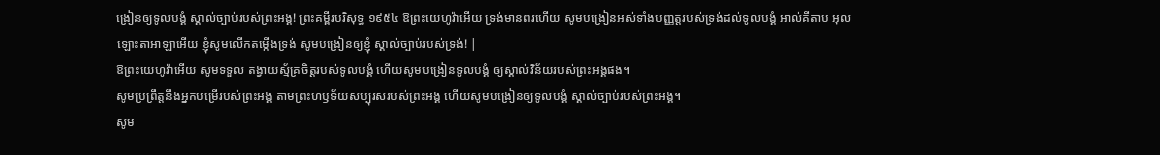ង្រៀនឲ្យទូលបង្គំ ស្គាល់ច្បាប់របស់ព្រះអង្គ! ព្រះគម្ពីរបរិសុទ្ធ ១៩៥៤ ឱព្រះយេហូវ៉ាអើយ ទ្រង់មានពរហើយ សូមបង្រៀនអស់ទាំងបញ្ញត្តរបស់ទ្រង់ដល់ទូលបង្គំ អាល់គីតាប អុលឡោះតាអាឡាអើយ ខ្ញុំសូមលើកតម្កើងទ្រង់ សូមបង្រៀនឲ្យខ្ញុំ ស្គាល់ច្បាប់របស់ទ្រង់! |
ឱព្រះយេហូវ៉ាអើយ សូមទទួល តង្វាយស្ម័គ្រចិត្តរបស់ទូលបង្គំ ហើយសូមបង្រៀនទូលបង្គំ ឲ្យស្គាល់វិន័យរបស់ព្រះអង្គផង។
សូមប្រព្រឹត្តនឹងអ្នកបម្រើរបស់ព្រះអង្គ តាមព្រះហឫទ័យសប្បុរសរបស់ព្រះអង្គ ហើយសូមបង្រៀនឲ្យទូលបង្គំ ស្គាល់ច្បាប់របស់ព្រះអង្គ។
សូម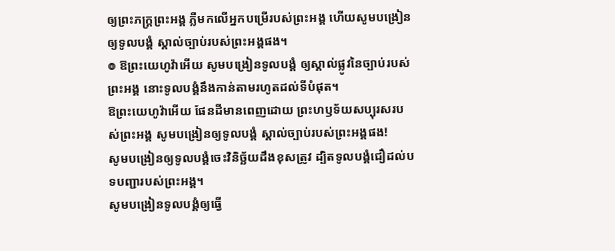ឲ្យព្រះភក្ត្រព្រះអង្គ ភ្លឺមកលើអ្នកបម្រើរបស់ព្រះអង្គ ហើយសូមបង្រៀនឲ្យទូលបង្គំ ស្គាល់ច្បាប់របស់ព្រះអង្គផង។
៙ ឱព្រះយេហូវ៉ាអើយ សូមបង្រៀនទូលបង្គំ ឲ្យស្គាល់ផ្លូវនៃច្បាប់របស់ព្រះអង្គ នោះទូលបង្គំនឹងកាន់តាមរហូតដល់ទីបំផុត។
ឱព្រះយេហូវ៉ាអើយ ផែនដីមានពេញដោយ ព្រះហឫទ័យសប្បុរសរបស់ព្រះអង្គ សូមបង្រៀនឲ្យទូលបង្គំ ស្គាល់ច្បាប់របស់ព្រះអង្គផង!
សូមបង្រៀនឲ្យទូលបង្គំចេះវិនិច្ឆ័យដឹងខុសត្រូវ ដ្បិតទូលបង្គំជឿដល់បទបញ្ជារបស់ព្រះអង្គ។
សូមបង្រៀនទូលបង្គំឲ្យធ្វើ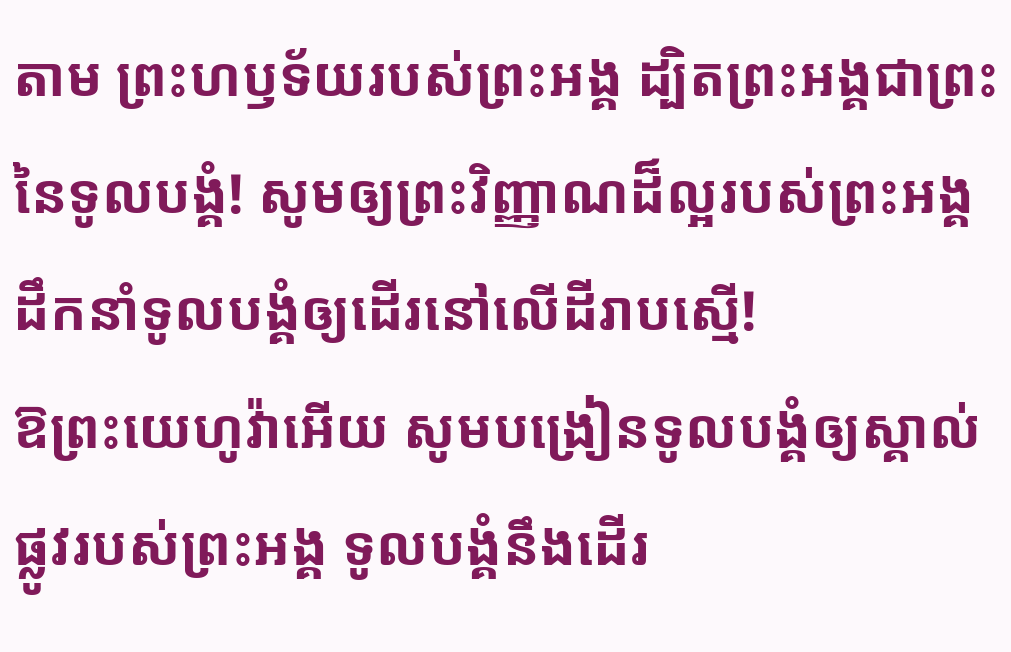តាម ព្រះហឫទ័យរបស់ព្រះអង្គ ដ្បិតព្រះអង្គជាព្រះនៃទូលបងំ្គ! សូមឲ្យព្រះវិញ្ញាណដ៏ល្អរបស់ព្រះអង្គ ដឹកនាំទូលបង្គំឲ្យដើរនៅលើដីរាបស្មើ!
ឱព្រះយេហូវ៉ាអើយ សូមបង្រៀនទូលបង្គំឲ្យស្គាល់ផ្លូវរបស់ព្រះអង្គ ទូលបង្គំនឹងដើរ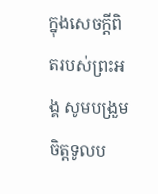ក្នុងសេចក្ដីពិតរបស់ព្រះអង្គ សូមបង្រួមចិត្តទូលប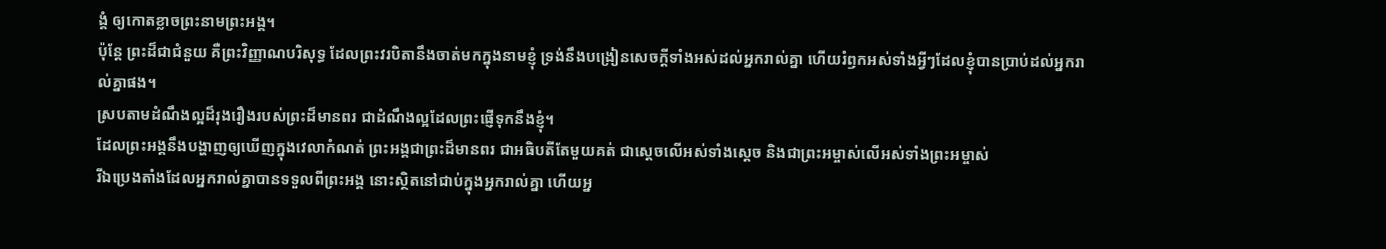ង្គំ ឲ្យកោតខ្លាចព្រះនាមព្រះអង្គ។
ប៉ុន្តែ ព្រះដ៏ជាជំនួយ គឺព្រះវិញ្ញាណបរិសុទ្ធ ដែលព្រះវរបិតានឹងចាត់មកក្នុងនាមខ្ញុំ ទ្រង់នឹងបង្រៀនសេចក្ដីទាំងអស់ដល់អ្នករាល់គ្នា ហើយរំឭកអស់ទាំងអ្វីៗដែលខ្ញុំបានប្រាប់ដល់អ្នករាល់គ្នាផង។
ស្របតាមដំណឹងល្អដ៏រុងរឿងរបស់ព្រះដ៏មានពរ ជាដំណឹងល្អដែលព្រះផ្ញើទុកនឹងខ្ញុំ។
ដែលព្រះអង្គនឹងបង្ហាញឲ្យឃើញក្នុងវេលាកំណត់ ព្រះអង្គជាព្រះដ៏មានពរ ជាអធិបតីតែមួយគត់ ជាស្តេចលើអស់ទាំងស្តេច និងជាព្រះអម្ចាស់លើអស់ទាំងព្រះអម្ចាស់
រីឯប្រេងតាំងដែលអ្នករាល់គ្នាបានទទួលពីព្រះអង្គ នោះស្ថិតនៅជាប់ក្នុងអ្នករាល់គ្នា ហើយអ្ន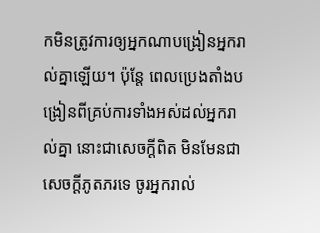កមិនត្រូវការឲ្យអ្នកណាបង្រៀនអ្នករាល់គ្នាឡើយ។ ប៉ុន្តែ ពេលប្រេងតាំងបង្រៀនពីគ្រប់ការទាំងអស់ដល់អ្នករាល់គ្នា នោះជាសេចក្ដីពិត មិនមែនជាសេចក្ដីភូតភរទេ ចូរអ្នករាល់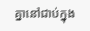គ្នានៅជាប់ក្នុង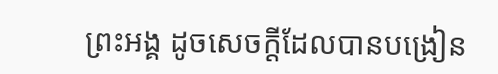ព្រះអង្គ ដូចសេចក្ដីដែលបានបង្រៀន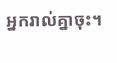អ្នករាល់គ្នាចុះ។